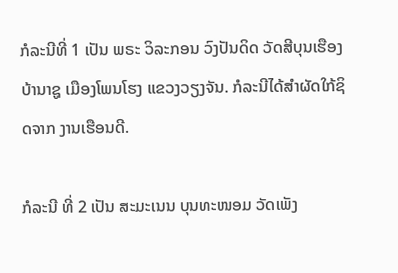ກໍລະນີທີ່ 1 ເປັນ ພຣະ ວິລະກອນ ວົງປັນດິດ ວັດສີບຸນເຮືອງ ບ້ານາຊູ ເມືອງໂພນໂຮງ ແຂວງວຽງຈັນ. ກໍລະນີໄດ້ສຳຜັດໃກ້ຊິດຈາກ ງານເຮືອນດີ.

ກໍລະນີ ທີ່ 2 ເປັນ ສະມະເນນ ບຸນທະໜອມ ວັດເພັງ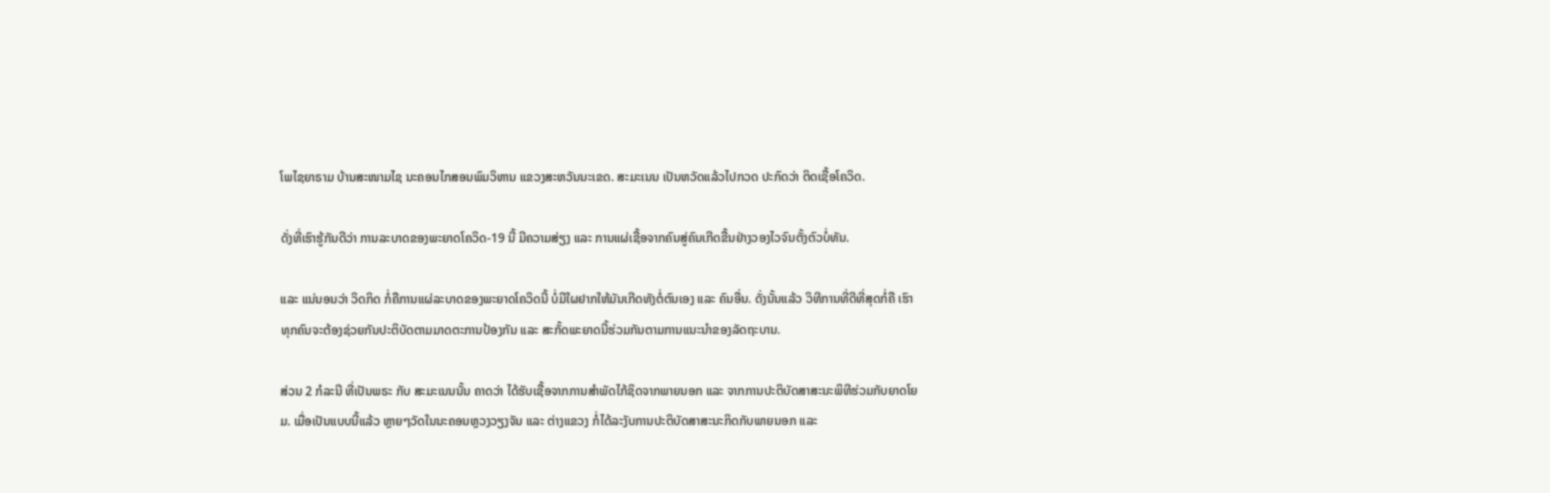ໂພໄຊຍາຣາມ ບ້ານສະໜາມໄຊ ນະຄອນໄກສອນພົມວິຫານ ແຂວງສະຫວັນນະເຂດ. ສະມະເນນ ເປັນຫວັດແລ້ວໄປກວດ ປະກົດວ່າ ຕິດເຊື້ອໂຄວິດ.

ດັ່ງທີ່ເຮົາຮູ້ກັນດີວ່າ ການລະບາດຂອງພະຍາດໂຄວິດ-19 ນີ້ ມີຄວາມສ່ຽງ ແລະ ການແຜ່ເຊື້ອຈາກຄົນສູ່ຄົນເກີດຂື້ນຢ່າງວອງໄວຈົນຕັ້ງຕົວບໍ່ທັນ.

ແລະ ແນ່ນອນວ່າ ວິດກິດ ກໍ່ຄືການແຜ່ລະບາດຂອງພະຍາດໂຄວິດນີ້ ບໍ່ມີໃຜຢາກໃຫ້ມັນເກີດທັງຕໍ່ຕົນເອງ ແລະ ຄົນອື່ນ. ດັ່ງນັ້ນແລ້ວ ວິທີການທີ່ດີທີ່ສຸດກໍ່ຄື ເຮົາທຸກຄົນຈະຕ້ອງຊ່ວຍກັນປະຕິບັດຕາມມາດຕະການປ້ອງກັນ ແລະ ສະກັ້ດພະຍາດນີ້ຮ່ວມກັນຕາມການແນະນຳຂອງລັດຖະບານ.

ສ່ວນ 2 ກໍລະນີ ທີ່ເປັນພຣະ ກັບ ສະມະເນນນັ້ນ ຄາດວ່າ ໄດ້ຮັບເຊື້ອຈາກການສຳພັດໄກ້ຊິດຈາກພາຍນອກ ແລະ ຈາກການປະຕິບັດສາສະນະພິທີຮ່ວມກັບຍາດໂຍມ. ເມື່ອເປັນແບບນີ້ແລ້ວ ຫຼາຍໆວັດໃນນະຄອນຫຼວງວຽງຈັນ ແລະ ຕ່າງແຂວງ ກໍ່ໄດ້ລະງັບການປະຕິບັດສາສະນະກິດກັບພາຍນອກ ແລະ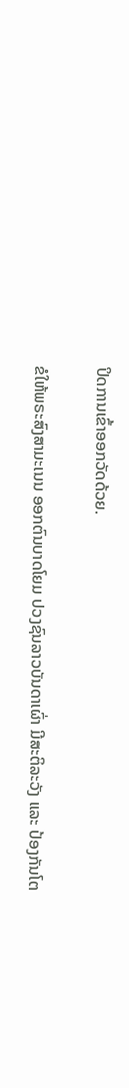ປິດການເຂົ້າອອກວັດດ້ວຍ.

ຂໍໃຫ້ພຣະສົງສາມະເນນ ອອກຕົນບາດໂຍມ ປວງຊົນລາວບັນດາເຜົ່າ ມີສະຕິລະວັງ ແລະ ປ້ອງກັນໂຕ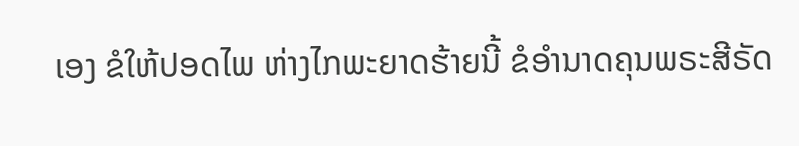ເອງ ຂໍໃຫ້ປອດໄພ ຫ່າງໄກພະຍາດຮ້າຍນີ້ ຂໍອຳນາດຄຸນພຣະສີຣັດ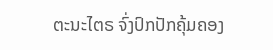ຕະນະໄຕຣ ຈົ່ງປົກປັກຄຸ້ມຄອງ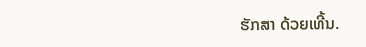ຮັກສາ ດ້ວຍເທີ້ນ.